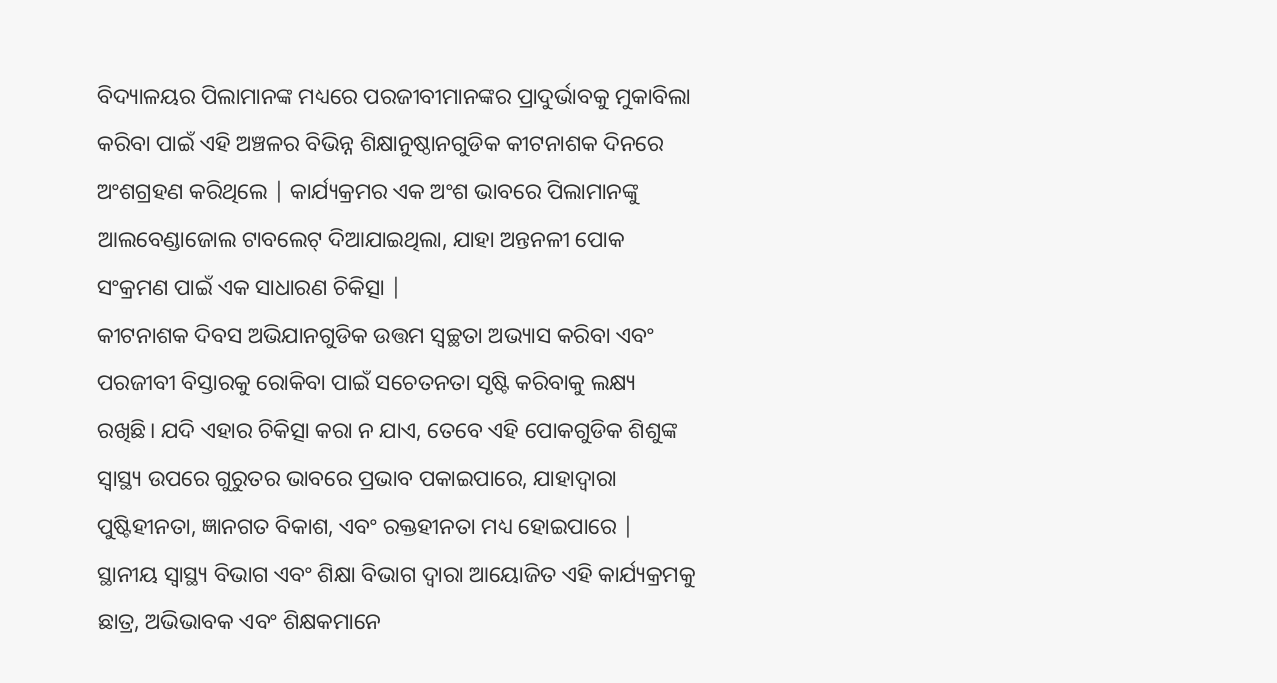ବିଦ୍ୟାଳୟର ପିଲାମାନଙ୍କ ମଧ୍ୟରେ ପରଜୀବୀମାନଙ୍କର ପ୍ରାଦୁର୍ଭାବକୁ ମୁକାବିଲା କରିବା ପାଇଁ ଏହି ଅଞ୍ଚଳର ବିଭିନ୍ନ ଶିକ୍ଷାନୁଷ୍ଠାନଗୁଡିକ କୀଟନାଶକ ଦିନରେ ଅଂଶଗ୍ରହଣ କରିଥିଲେ | କାର୍ଯ୍ୟକ୍ରମର ଏକ ଅଂଶ ଭାବରେ ପିଲାମାନଙ୍କୁ ଆଲବେଣ୍ଡାଜୋଲ ଟାବଲେଟ୍ ଦିଆଯାଇଥିଲା, ଯାହା ଅନ୍ତନଳୀ ପୋକ ସଂକ୍ରମଣ ପାଇଁ ଏକ ସାଧାରଣ ଚିକିତ୍ସା |
କୀଟନାଶକ ଦିବସ ଅଭିଯାନଗୁଡିକ ଉତ୍ତମ ସ୍ୱଚ୍ଛତା ଅଭ୍ୟାସ କରିବା ଏବଂ ପରଜୀବୀ ବିସ୍ତାରକୁ ରୋକିବା ପାଇଁ ସଚେତନତା ସୃଷ୍ଟି କରିବାକୁ ଲକ୍ଷ୍ୟ ରଖିଛି। ଯଦି ଏହାର ଚିକିତ୍ସା କରା ନ ଯାଏ, ତେବେ ଏହି ପୋକଗୁଡିକ ଶିଶୁଙ୍କ ସ୍ୱାସ୍ଥ୍ୟ ଉପରେ ଗୁରୁତର ଭାବରେ ପ୍ରଭାବ ପକାଇପାରେ, ଯାହାଦ୍ୱାରା ପୁଷ୍ଟିହୀନତା, ଜ୍ଞାନଗତ ବିକାଶ, ଏବଂ ରକ୍ତହୀନତା ମଧ୍ୟ ହୋଇପାରେ |
ସ୍ଥାନୀୟ ସ୍ୱାସ୍ଥ୍ୟ ବିଭାଗ ଏବଂ ଶିକ୍ଷା ବିଭାଗ ଦ୍ୱାରା ଆୟୋଜିତ ଏହି କାର୍ଯ୍ୟକ୍ରମକୁ ଛାତ୍ର, ଅଭିଭାବକ ଏବଂ ଶିକ୍ଷକମାନେ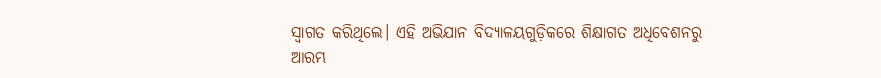ସ୍ୱାଗତ କରିଥିଲେ। ଏହି ଅଭିଯାନ ବିଦ୍ୟାଳୟଗୁଡ଼ିକରେ ଶିକ୍ଷାଗତ ଅଧିବେଶନରୁ ଆରମ୍ଭ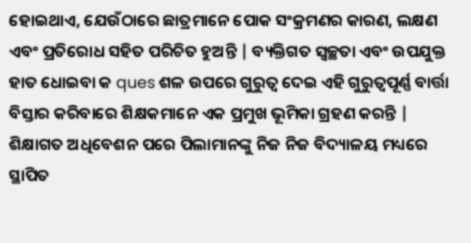ହୋଇଥାଏ, ଯେଉଁଠାରେ ଛାତ୍ରମାନେ ପୋକ ସଂକ୍ରମଣର କାରଣ, ଲକ୍ଷଣ ଏବଂ ପ୍ରତିରୋଧ ସହିତ ପରିଚିତ ହୁଅନ୍ତି | ବ୍ୟକ୍ତିଗତ ସ୍ୱଚ୍ଛତା ଏବଂ ଉପଯୁକ୍ତ ହାତ ଧୋଇବା କ ques ଶଳ ଉପରେ ଗୁରୁତ୍ୱ ଦେଇ ଏହି ଗୁରୁତ୍ୱପୂର୍ଣ୍ଣ ବାର୍ତ୍ତା ବିସ୍ତାର କରିବାରେ ଶିକ୍ଷକମାନେ ଏକ ପ୍ରମୁଖ ଭୂମିକା ଗ୍ରହଣ କରନ୍ତି |
ଶିକ୍ଷାଗତ ଅଧିବେଶନ ପରେ ପିଲାମାନଙ୍କୁ ନିଜ ନିଜ ବିଦ୍ୟାଳୟ ମଧ୍ୟରେ ସ୍ଥାପିତ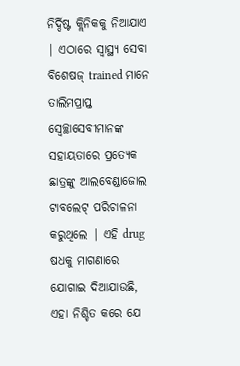ନିର୍ଦ୍ଦିଷ୍ଟ କ୍ଲିନିକକୁ ନିଆଯାଏ | ଏଠାରେ ସ୍ୱାସ୍ଥ୍ୟ ସେବା ବିଶେଷଜ୍ trained ମାନେ ତାଲିମପ୍ରାପ୍ତ ସ୍ୱେଚ୍ଛାସେବୀମାନଙ୍କ ସହାୟତାରେ ପ୍ରତ୍ୟେକ ଛାତ୍ରଙ୍କୁ ଆଲବେଣ୍ଡାଜୋଲ ଟାବଲେଟ୍ ପରିଚାଳନା କରୁଥିଲେ | ଏହି drug ଷଧକୁ ମାଗଣାରେ ଯୋଗାଇ ଦିଆଯାଉଛି, ଏହା ନିଶ୍ଚିତ କରେ ଯେ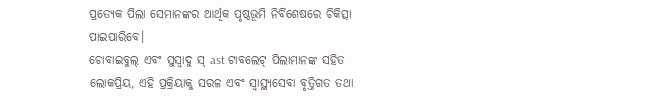ପ୍ରତ୍ୟେକ ପିଲା ସେମାନଙ୍କର ଆର୍ଥିକ ପୃଷ୍ଠଭୂମି ନିର୍ବିଶେଷରେ ଚିକିତ୍ସା ପାଇପାରିବେ।
ଚୋବାଇବୁଲ୍ ଏବଂ ସୁସ୍ବାଦୁ ସ୍ ast ଟାବଲେଟ୍ ପିଲାମାନଙ୍କ ସହିତ ଲୋକପ୍ରିୟ, ଏହି ପ୍ରକ୍ରିୟାକୁ ସରଳ ଏବଂ ସ୍ୱାସ୍ଥ୍ୟସେବା ବୃତ୍ତିଗତ ତଥା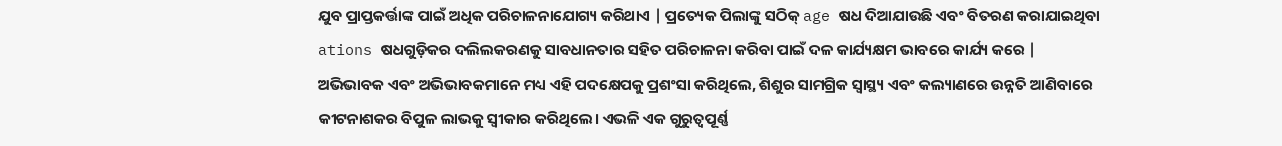ଯୁବ ପ୍ରାପ୍ତକର୍ତ୍ତାଙ୍କ ପାଇଁ ଅଧିକ ପରିଚାଳନାଯୋଗ୍ୟ କରିଥାଏ | ପ୍ରତ୍ୟେକ ପିଲାଙ୍କୁ ସଠିକ୍ age ଷଧ ଦିଆଯାଉଛି ଏବଂ ବିତରଣ କରାଯାଇଥିବା ations ଷଧଗୁଡ଼ିକର ଦଲିଲକରଣକୁ ସାବଧାନତାର ସହିତ ପରିଚାଳନା କରିବା ପାଇଁ ଦଳ କାର୍ଯ୍ୟକ୍ଷମ ଭାବରେ କାର୍ଯ୍ୟ କରେ |
ଅଭିଭାବକ ଏବଂ ଅଭିଭାବକମାନେ ମଧ୍ୟ ଏହି ପଦକ୍ଷେପକୁ ପ୍ରଶଂସା କରିଥିଲେ, ଶିଶୁର ସାମଗ୍ରିକ ସ୍ୱାସ୍ଥ୍ୟ ଏବଂ କଲ୍ୟାଣରେ ଉନ୍ନତି ଆଣିବାରେ କୀଟନାଶକର ବିପୁଳ ଲାଭକୁ ସ୍ୱୀକାର କରିଥିଲେ। ଏଭଳି ଏକ ଗୁରୁତ୍ୱପୂର୍ଣ୍ଣ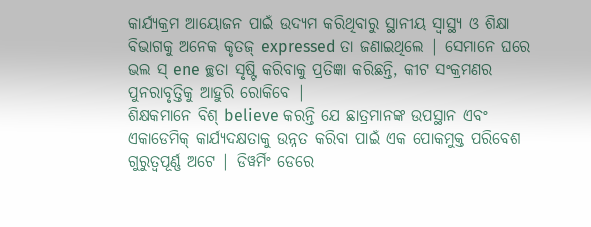କାର୍ଯ୍ୟକ୍ରମ ଆୟୋଜନ ପାଇଁ ଉଦ୍ୟମ କରିଥିବାରୁ ସ୍ଥାନୀୟ ସ୍ୱାସ୍ଥ୍ୟ ଓ ଶିକ୍ଷା ବିଭାଗକୁ ଅନେକ କୃତଜ୍ expressed ତା ଜଣାଇଥିଲେ | ସେମାନେ ଘରେ ଭଲ ସ୍ ene ଚ୍ଛତା ସୃଷ୍ଟି କରିବାକୁ ପ୍ରତିଜ୍ଞା କରିଛନ୍ତି, କୀଟ ସଂକ୍ରମଣର ପୁନରାବୃତ୍ତିକୁ ଆହୁରି ରୋକିବେ |
ଶିକ୍ଷକମାନେ ବିଶ୍ believe କରନ୍ତି ଯେ ଛାତ୍ରମାନଙ୍କ ଉପସ୍ଥାନ ଏବଂ ଏକାଡେମିକ୍ କାର୍ଯ୍ୟଦକ୍ଷତାକୁ ଉନ୍ନତ କରିବା ପାଇଁ ଏକ ପୋକମୁକ୍ତ ପରିବେଶ ଗୁରୁତ୍ୱପୂର୍ଣ୍ଣ ଅଟେ | ଡିୱର୍ମିଂ ଡେରେ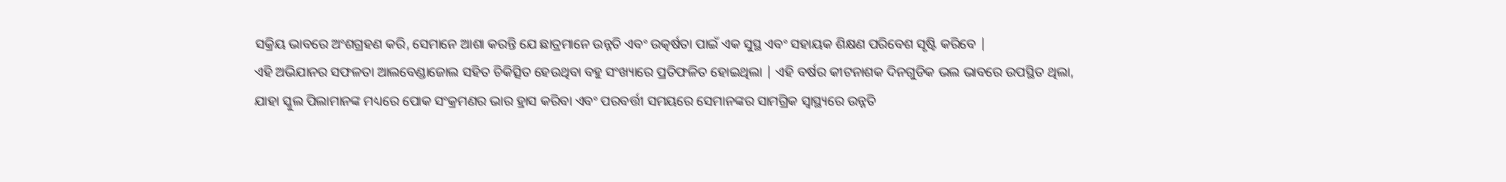ସକ୍ରିୟ ଭାବରେ ଅଂଶଗ୍ରହଣ କରି, ସେମାନେ ଆଶା କରନ୍ତି ଯେ ଛାତ୍ରମାନେ ଉନ୍ନତି ଏବଂ ଉତ୍କର୍ଷତା ପାଇଁ ଏକ ସୁସ୍ଥ ଏବଂ ସହାୟକ ଶିକ୍ଷଣ ପରିବେଶ ସୃଷ୍ଟି କରିବେ |
ଏହି ଅଭିଯାନର ସଫଳତା ଆଲବେଣ୍ଡାଜୋଲ ସହିତ ଚିକିତ୍ସିତ ହେଉଥିବା ବହୁ ସଂଖ୍ୟାରେ ପ୍ରତିଫଳିତ ହୋଇଥିଲା | ଏହି ବର୍ଷର କୀଟନାଶକ ଦିନଗୁଡିକ ଭଲ ଭାବରେ ଉପସ୍ଥିତ ଥିଲା, ଯାହା ସ୍କୁଲ ପିଲାମାନଙ୍କ ମଧ୍ୟରେ ପୋକ ସଂକ୍ରମଣର ଭାର ହ୍ରାସ କରିବା ଏବଂ ପରବର୍ତ୍ତୀ ସମୟରେ ସେମାନଙ୍କର ସାମଗ୍ରିକ ସ୍ୱାସ୍ଥ୍ୟରେ ଉନ୍ନତି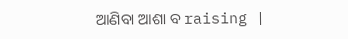ଆଣିବା ଆଶା ବ raising |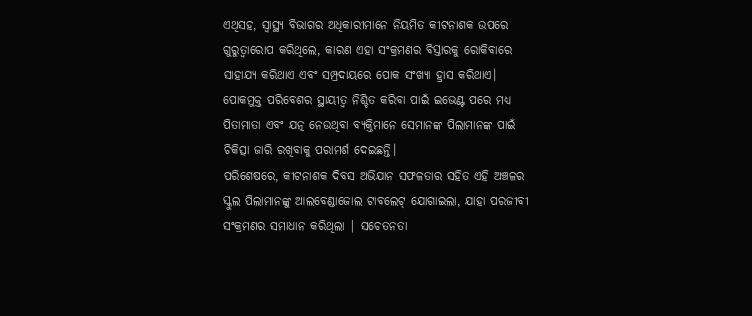ଏଥିସହ, ସ୍ୱାସ୍ଥ୍ୟ ବିଭାଗର ଅଧିକାରୀମାନେ ନିୟମିତ କୀଟନାଶକ ଉପରେ ଗୁରୁତ୍ୱାରୋପ କରିଥିଲେ, କାରଣ ଏହା ସଂକ୍ରମଣର ବିସ୍ତାରକୁ ରୋକିବାରେ ସାହାଯ୍ୟ କରିଥାଏ ଏବଂ ସମ୍ପ୍ରଦାୟରେ ପୋକ ସଂଖ୍ୟା ହ୍ରାସ କରିଥାଏ। ପୋକମୁକ୍ତ ପରିବେଶର ସ୍ଥାୟୀତ୍ୱ ନିଶ୍ଚିତ କରିବା ପାଇଁ ଇଭେଣ୍ଟ ପରେ ମଧ୍ୟ ପିତାମାତା ଏବଂ ଯତ୍ନ ନେଉଥିବା ବ୍ୟକ୍ତିମାନେ ସେମାନଙ୍କ ପିଲାମାନଙ୍କ ପାଇଁ ଚିକିତ୍ସା ଜାରି ରଖିବାକୁ ପରାମର୍ଶ ଦେଇଛନ୍ତି।
ପରିଶେଷରେ, କୀଟନାଶକ ଦିବସ ଅଭିଯାନ ସଫଳତାର ସହିତ ଏହି ଅଞ୍ଚଳର ସ୍କୁଲ ପିଲାମାନଙ୍କୁ ଆଲବେଣ୍ଡାଜୋଲ ଟାବଲେଟ୍ ଯୋଗାଇଲା, ଯାହା ପରଜୀବୀ ସଂକ୍ରମଣର ସମାଧାନ କରିଥିଲା | ସଚେତନତା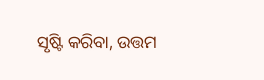ସୃଷ୍ଟି କରିବା, ଉତ୍ତମ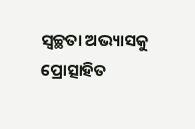ସ୍ୱଚ୍ଛତା ଅଭ୍ୟାସକୁ ପ୍ରୋତ୍ସାହିତ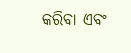କରିବା ଏବଂ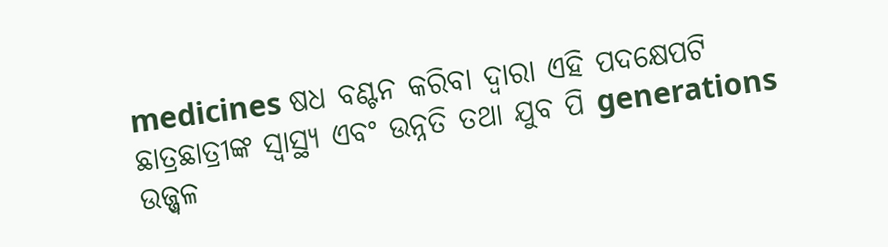medicines ଷଧ ବଣ୍ଟନ କରିବା ଦ୍ୱାରା ଏହି ପଦକ୍ଷେପଟି ଛାତ୍ରଛାତ୍ରୀଙ୍କ ସ୍ୱାସ୍ଥ୍ୟ ଏବଂ ଉନ୍ନତି ତଥା ଯୁବ ପି generations ଉଜ୍ଜ୍ୱଳ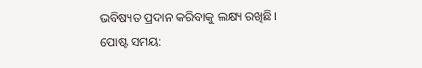ଭବିଷ୍ୟତ ପ୍ରଦାନ କରିବାକୁ ଲକ୍ଷ୍ୟ ରଖିଛି।
ପୋଷ୍ଟ ସମୟ: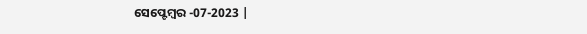ସେପ୍ଟେମ୍ବର -07-2023 |